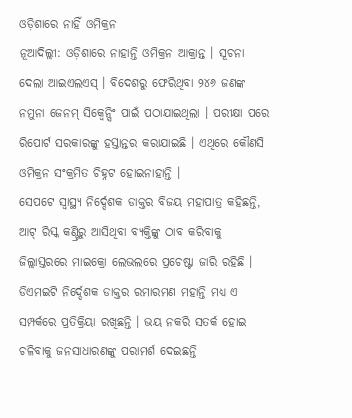ଓଡ଼ିଶାରେ ନାହିଁ ଓମିକ୍ରନ
ନୂଆଦିଲ୍ଲୀ: ଓଡ଼ିଶାରେ ନାହାନ୍ତି ଓମିକ୍ରନ ଆକ୍ରାନ୍ତ । ସୂଚନା ଦେଲା ଆଇଏଲଏସ୍ । ବିଦେଶରୁ ଫେରିଥିବା ୨୪୬ ଜଣଙ୍କ ନମୁନା ଜେନମ୍ ସିକ୍ୱେନ୍ସିଂ ପାଇଁ ପଠାଯାଇଥିଲା । ପରୀକ୍ଷା ପରେ ରିପୋର୍ଟ ସରକାରଙ୍କୁ ହସ୍ତାନ୍ତର କରାଯାଇଛି । ଏଥିରେ କୌଣସି ଓମିକ୍ରନ ସଂକ୍ରମିତ ଚିହ୍ନଟ ହୋଇନାହାନ୍ତି ।
ସେପଟେ ସ୍ବାସ୍ଥ୍ୟ ନିର୍ଦ୍ଦେଶକ ଡାକ୍ତର ବିଜୟ ମହାପାତ୍ର କହିଛନ୍ତି, ଆଟ୍ ରିସ୍କ କଣ୍ଟ୍ରିରୁ ଆସିଥିବା ବ୍ୟକ୍ତିଙ୍କୁ ଠାବ କରିବାକୁ ଜିଲ୍ଲାସ୍ତରରେ ମାଇକ୍ରୋ ଲେଭଲରେ ପ୍ରଚେଷ୍ଟା ଜାରି ରହିଛି । ଡିଏମଇଟି ନିର୍ଦ୍ଦେଶକ ଡାକ୍ତର ରମାରମଣ ମହାନ୍ତି ମଧ୍ୟ ଏ ସମ୍ପର୍କରେ ପ୍ରତିକ୍ରିୟା ରଖିଛନ୍ତି । ଭୟ ନକରି ସତର୍କ ହୋଇ ଚଳିବାକୁ ଜନସାଧାରଣଙ୍କୁ ପରାମର୍ଶ ଦେଇଛନ୍ତି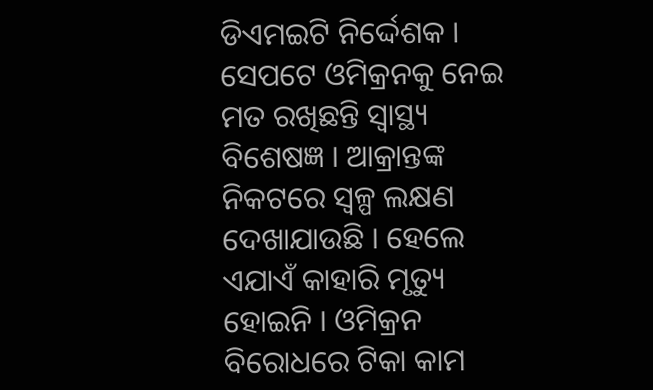ଡିଏମଇଟି ନିର୍ଦ୍ଦେଶକ । ସେପଟେ ଓମିକ୍ରନକୁ ନେଇ ମତ ରଖିଛନ୍ତି ସ୍ବାସ୍ଥ୍ୟ ବିଶେଷଜ୍ଞ । ଆକ୍ରାନ୍ତଙ୍କ ନିକଟରେ ସ୍ବଳ୍ପ ଲକ୍ଷଣ ଦେଖାଯାଉଛି । ହେଲେ ଏଯାଏଁ କାହାରି ମୃତ୍ୟୁ ହୋଇନି । ଓମିକ୍ରନ ବିରୋଧରେ ଟିକା କାମ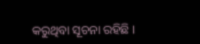କରୁଥିବା ସୂଚନା ରହିଛି ।